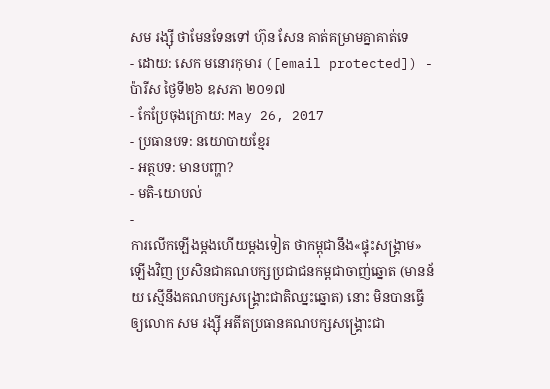សម រង្ស៊ី ថាមែនទែនទៅ ហ៊ុន សែន គាត់គម្រាមគ្នាគាត់ទេ
- ដោយ: សេក មនោរកុមារ ([email protected]) - ប៉ារីស ថ្ងៃទី២៦ ឧសភា ២០១៧
- កែប្រែចុងក្រោយ: May 26, 2017
- ប្រធានបទ: នយោបាយខ្មែរ
- អត្ថបទ: មានបញ្ហា?
- មតិ-យោបល់
-
ការលើកឡើងម្ដងហើយម្ដងទៀត ថាកម្ពុជានឹង«ផ្ទុះសង្គ្រាម»ឡើងវិញ ប្រសិនជាគណបក្សប្រជាជនកម្ពជាចាញ់ឆ្នោត (មានន័យ ស្មើនឹងគណបក្សសង្គ្រោះជាតិឈ្នះឆ្នោត) នោះ មិនបានធ្វើឲ្យលោក សម រង្ស៊ី អតីតប្រធានគណបក្សសង្គ្រោះជា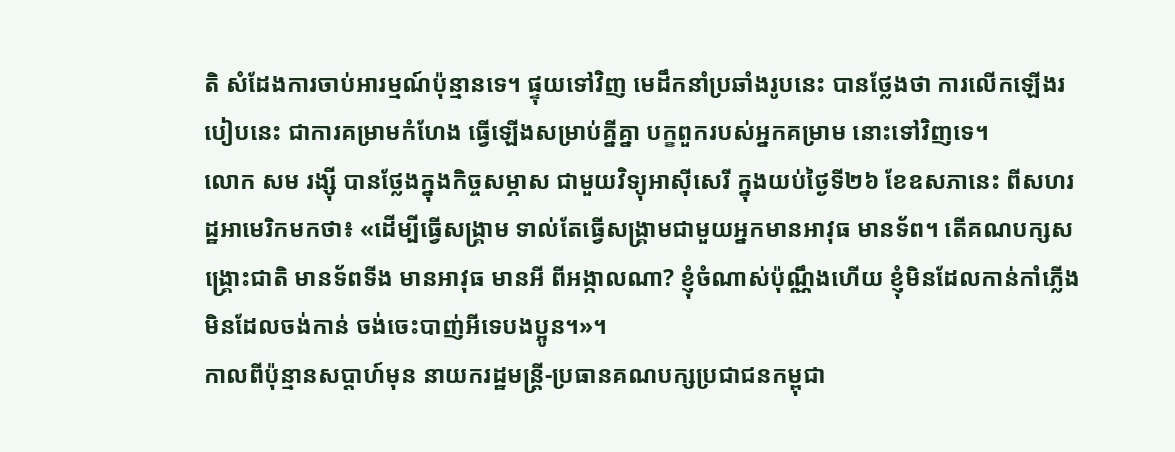តិ សំដែងការចាប់អារម្មណ៍ប៉ុន្មានទេ។ ផ្ទុយទៅវិញ មេដឹកនាំប្រឆាំងរូបនេះ បានថ្លែងថា ការលើកឡើងរបៀបនេះ ជាការគម្រាមកំហែង ធ្វើឡើងសម្រាប់គ្នីគ្នា បក្ខពួករបស់អ្នកគម្រាម នោះទៅវិញទេ។
លោក សម រង្ស៊ី បានថ្លែងក្នុងកិច្ចសម្ភាស ជាមួយវិទ្យុអាស៊ីសេរី ក្នុងយប់ថ្ងៃទី២៦ ខែឧសភានេះ ពីសហរដ្ឋអាមេរិកមកថា៖ «ដើម្បីធ្វើសង្គ្រាម ទាល់តែធ្វើសង្គ្រាមជាមួយអ្នកមានអាវុធ មានទ័ព។ តើគណបក្សសង្គ្រោះជាតិ មានទ័ពទីង មានអាវុធ មានអី ពីអង្កាលណា? ខ្ញុំចំណាស់ប៉ុណ្ណឹងហើយ ខ្ញុំមិនដែលកាន់កាំភ្លើង មិនដែលចង់កាន់ ចង់ចេះបាញ់អីទេបងប្អូន។»។
កាលពីប៉ុន្មានសប្ដាហ៍មុន នាយករដ្ឋមន្ត្រី-ប្រធានគណបក្សប្រជាជនកម្ពុជា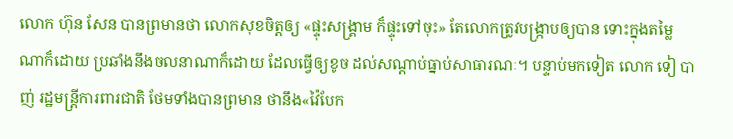លោក ហ៊ុន សែន បានព្រមានថា លោកសុខចិត្តឲ្យ «ផ្ទុះសង្គ្រាម ក៏ផ្ទុះទៅចុះ» តែលោកត្រូវបង្ក្រាបឲ្យបាន ទោះក្នុងតម្លៃណាក៏ដោយ ប្រឆាំងនឹងចលនាណាក៏ដោយ ដែលធ្វើឲ្យខូច ដល់សណ្ដាប់ធ្នាប់សាធារណៈ។ បន្ទាប់មកទៀត លោក ទៀ បាញ់ រដ្ឋមន្ត្រីការពារជាតិ ថែមទាំងបានព្រមាន ថានឹង«វ៉ៃបែក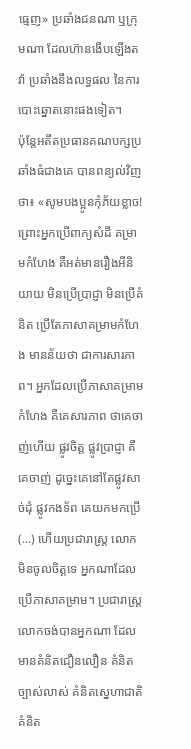ធ្មេញ» ប្រឆាំងជនណា ឬក្រុមណា ដែលហ៊ានងើបឡើងតវ៉ា ប្រឆាំងនឹងលទ្ធផល នៃការបោះឆ្នោតនោះផងទៀត។
ប៉ុន្តែអតីតប្រធានគណបក្សប្រឆាំងធំជាងគេ បានពន្យល់វិញថា៖ «សូមបងប្អូនកុំភ័យខ្លាច! ព្រោះអ្នកប្រើពាក្យសំដី គម្រាមកំហែង គឺអត់មានរឿងអីនិយាយ មិនប្រើប្រាជ្ញា មិនប្រើគំនិត ប្រើតែភាសាគម្រាមកំហែង មានន័យថា ជាការសារភាព។ អ្នកដែលប្រើភាសាគម្រាមកំហែង គឺគេសារភាព ថាគេចាញ់ហើយ ផ្លូវចិត្ត ផ្លូវប្រាជ្ញា គឺគេចាញ់ ដូច្នេះគេនៅតែផ្លូវសាច់ដុំ ផ្លូវកងទ័ព គេយកមកប្រើ (...) ហើយប្រជារាស្ត្រ លោកមិនចូលចិត្តទេ អ្នកណាដែលប្រើភាសាគម្រាម។ ប្រជារាស្ត្រលោកចង់បានអ្នកណា ដែលមានគំនិតជឿនលឿន គំនិតច្បាស់លាស់ គំនិតស្នេហាជាតិ គំនិត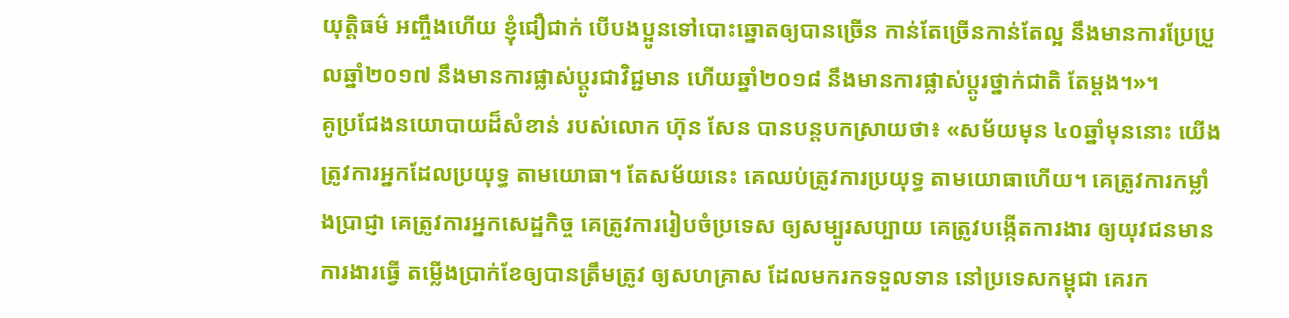យុត្តិធម៌ អញ្ចឹងហើយ ខ្ញុំជឿជាក់ បើបងប្អូនទៅបោះឆ្នោតឲ្យបានច្រើន កាន់តែច្រើនកាន់តែល្អ នឹងមានការប្រែប្រួលឆ្នាំ២០១៧ នឹងមានការផ្លាស់ប្ដូរជាវិជ្ជមាន ហើយឆ្នាំ២០១៨ នឹងមានការផ្លាស់ប្ដូរថ្នាក់ជាតិ តែម្ដង។»។
គូប្រជែងនយោបាយដ៏សំខាន់ របស់លោក ហ៊ុន សែន បានបន្តបកស្រាយថា៖ «សម័យមុន ៤០ឆ្នាំមុននោះ យើងត្រូវការអ្នកដែលប្រយុទ្ធ តាមយោធា។ តែសម័យនេះ គេឈប់ត្រូវការប្រយុទ្ធ តាមយោធាហើយ។ គេត្រូវការកម្លាំងប្រាជ្ញា គេត្រូវការអ្នកសេដ្ឋកិច្ច គេត្រូវការរៀបចំប្រទេស ឲ្យសម្បូរសប្បាយ គេត្រូវបង្កើតការងារ ឲ្យយុវជនមានការងារធ្វើ តម្លើងប្រាក់ខែឲ្យបានត្រឹមត្រូវ ឲ្យសហគ្រាស ដែលមករកទទួលទាន នៅប្រទេសកម្ពុជា គេរក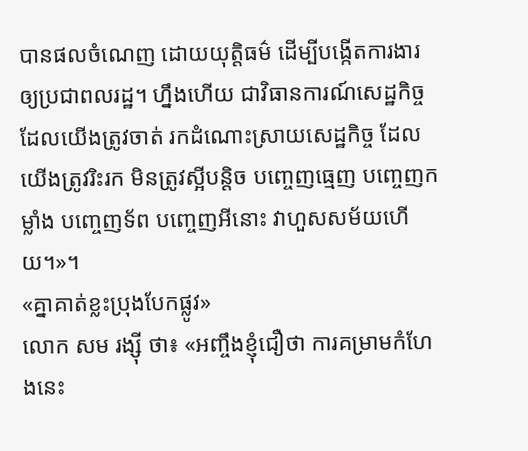បានផលចំណេញ ដោយយុត្តិធម៌ ដើម្បីបង្កើតការងារឲ្យប្រជាពលរដ្ឋ។ ហ្នឹងហើយ ជាវិធានការណ៍សេដ្ឋកិច្ច ដែលយើងត្រូវចាត់ រកដំណោះស្រាយសេដ្ឋកិច្ច ដែលយើងត្រូវរិះរក មិនត្រូវស្អីបន្តិច បញ្ចេញធ្មេញ បញ្ចេញកម្លាំង បញ្ចេញទ័ព បញ្ចេញអីនោះ វាហួសសម័យហើយ។»។
«គ្នាគាត់ខ្លះប្រុងបែកផ្លូវ»
លោក សម រង្ស៊ី ថា៖ «អញ្ចឹងខ្ញុំជឿថា ការគម្រាមកំហែងនេះ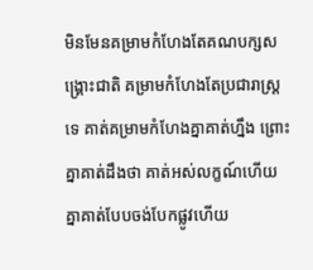មិនមែនគម្រាមកំហែងតែគណបក្សសង្គ្រោះជាតិ គម្រាមកំហែងតែប្រជារាស្ត្រទេ គាត់គម្រាមកំហែងគ្នាគាត់ហ្នឹង ព្រោះគ្នាគាត់ដឹងថា គាត់អស់លក្ខណ៍ហើយ គ្នាគាត់បែបចង់បែកផ្លូវហើយ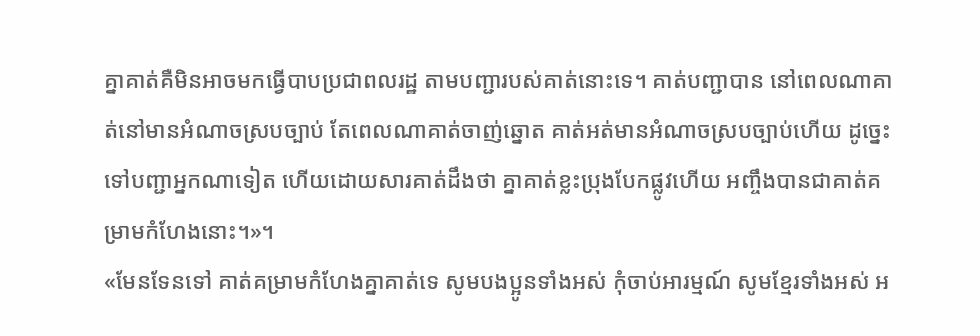គ្នាគាត់គឺមិនអាចមកធ្វើបាបប្រជាពលរដ្ឋ តាមបញ្ជារបស់គាត់នោះទេ។ គាត់បញ្ជាបាន នៅពេលណាគាត់នៅមានអំណាចស្របច្បាប់ តែពេលណាគាត់ចាញ់ឆ្នោត គាត់អត់មានអំណាចស្របច្បាប់ហើយ ដូច្នេះទៅបញ្ជាអ្នកណាទៀត ហើយដោយសារគាត់ដឹងថា គ្នាគាត់ខ្លះប្រុងបែកផ្លូវហើយ អញ្ចឹងបានជាគាត់គម្រាមកំហែងនោះ។»។
«មែនទែនទៅ គាត់គម្រាមកំហែងគ្នាគាត់ទេ សូមបងប្អូនទាំងអស់ កុំចាប់អារម្មណ៍ សូមខ្មែរទាំងអស់ អ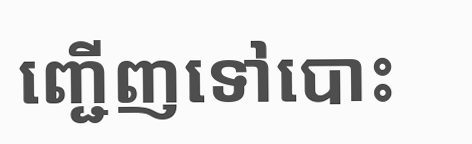ញ្ជើញទៅបោះ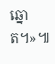ឆ្នោត។»៕